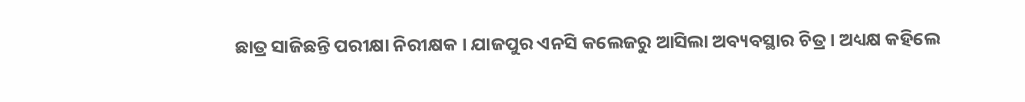ଛାତ୍ର ସାଜିଛନ୍ତି ପରୀକ୍ଷା ନିରୀକ୍ଷକ । ଯାଜପୁର ଏନସି କଲେଜରୁ ଆସିଲା ଅବ୍ୟବସ୍ଥାର ଚିତ୍ର । ଅଧ୍ୟକ୍ଷ କହିଲେ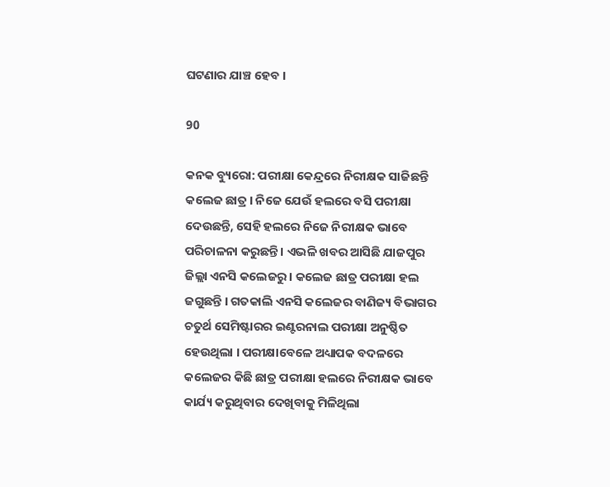ଘଟଣାର ଯାଞ୍ଚ ହେବ ।

90

କନକ ବ୍ୟୁରୋ: ପରୀକ୍ଷା କେନ୍ଦ୍ରରେ ନିରୀକ୍ଷକ ସାଜିଛନ୍ତି କଲେଜ ଛାତ୍ର । ନିଜେ ଯେଉଁ ହଲରେ ବସି ପରୀକ୍ଷା ଦେଉଛନ୍ତି, ସେହି ହଲରେ ନିଜେ ନିରୀକ୍ଷକ ଭାବେ ପରିଚାଳନା କରୁଛନ୍ତି । ଏଭଳି ଖବର ଆସିଛି ଯାଜପୁର ଜିଲ୍ଲା ଏନସି କଲେଜରୁ । କଲେଜ ଛାତ୍ର ପରୀକ୍ଷା ହଲ ଜଗୁଛନ୍ତି । ଗତକାଲି ଏନସି କଲେଜର ବାଣିଜ୍ୟ ବିଭାଗର ଚତୁର୍ଥ ସେମିଷ୍ଟାରର ଇଣ୍ଟରନାଲ ପରୀକ୍ଷା ଅନୁଷ୍ଠିତ ହେଉଥିଲା । ପରୀକ୍ଷାବେଳେ ଅଧ୍ୟାପକ ବଦଳରେ କଲେଜର କିଛି ଛାତ୍ର ପରୀକ୍ଷା ହଲରେ ନିରୀକ୍ଷକ ଭାବେ କାର୍ଯ୍ୟ କରୁଥିବାର ଦେଖିବାକୁ ମିଳିଥିଲା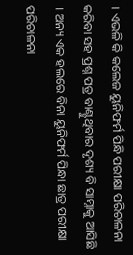। ଏଭଳି କି କଲେଜ ୟୁନିଫର୍ମ ପିନ୍ଧି ପରୀକ୍ଷା ପରିଚାଳନା କରିବା ସହ ପ୍ରଶ୍ନ ପତ୍ର ବାଣ୍ଟୁଥିବାର ଦୃଶ୍ୟ ବି ସାମ୍ନାକୁ ଆସିଛି । ଅନ୍ୟ ଏକ ହଲରେ ବିନା ୟୁନିଫର୍ମ ପିନ୍ଧା ଛାତ୍ର ପରୀକ୍ଷା ପରିଚାଳନା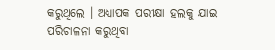କରୁଥିଲେ । ଅଧ୍ୟାପକ ପରୀକ୍ଷା ହଲକୁ ଯାଇ ପରିଚାଳନା କରୁଥିବା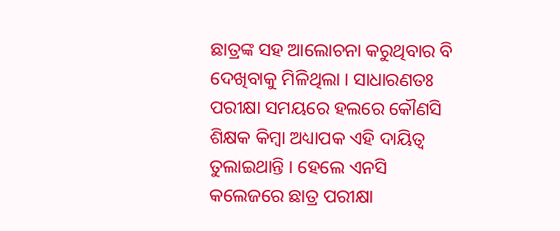ଛାତ୍ରଙ୍କ ସହ ଆଲୋଚନା କରୁଥିବାର ବି ଦେଖିବାକୁ ମିଳିଥିଲା । ସାଧାରଣତଃ ପରୀକ୍ଷା ସମୟରେ ହଲରେ କୌଣସି ଶିକ୍ଷକ କିମ୍ବା ଅଧ୍ୟାପକ ଏହି ଦାୟିତ୍ୱ ତୁଲାଇଥାନ୍ତି । ହେଲେ ଏନସି କଲେଜରେ ଛାତ୍ର ପରୀକ୍ଷା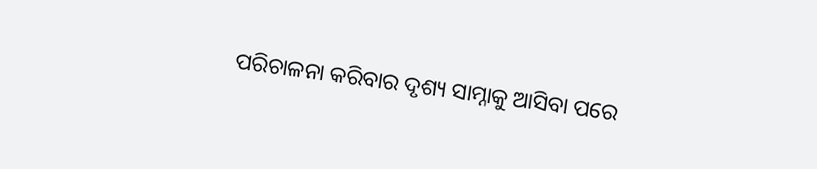ପରିଚାଳନା କରିବାର ଦୃଶ୍ୟ ସାମ୍ନାକୁ ଆସିବା ପରେ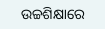ଉଚ୍ଚଶିକ୍ଷାରେ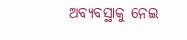ଅବ୍ୟବସ୍ଥାକୁ ନେଇ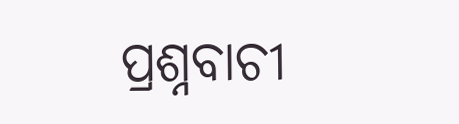ପ୍ରଶ୍ନବାଚୀ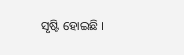ସୃଷ୍ଟି ହୋଇଛି ।